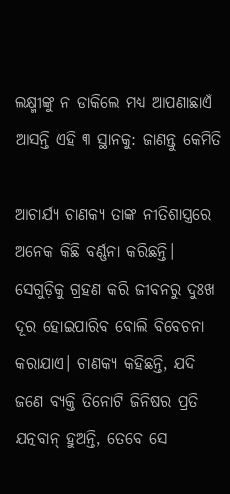ଲକ୍ଷ୍ମୀଙ୍କୁ ନ ଡାକିଲେ ମଧ୍ୟ ଆପଣାଛାଏଁ ଆସନ୍ତି ଏହି ୩ ସ୍ଥାନକୁ: ଜାଣନ୍ତୁ କେମିତି

ଆଚାର୍ଯ୍ୟ ଚାଣକ୍ୟ ତାଙ୍କ ନୀତିଶାସ୍ତ୍ରରେ ଅନେକ କିଛି ବର୍ଣ୍ଣନା କରିଛନ୍ତି।  ସେଗୁଡ଼ିକୁ ଗ୍ରହଣ କରି ଜୀବନରୁ ଦୁଃଖ ଦୂର ହୋଇପାରିବ ବୋଲି ବିବେଚନା କରାଯାଏ। ଚାଣକ୍ୟ କହିଛନ୍ତି, ଯଦି ଜଣେ ବ୍ୟକ୍ତି ତିନୋଟି ଜିନିଷର ପ୍ରତି ଯତ୍ନବାନ୍‌ ହୁଅନ୍ତି, ତେବେ ସେ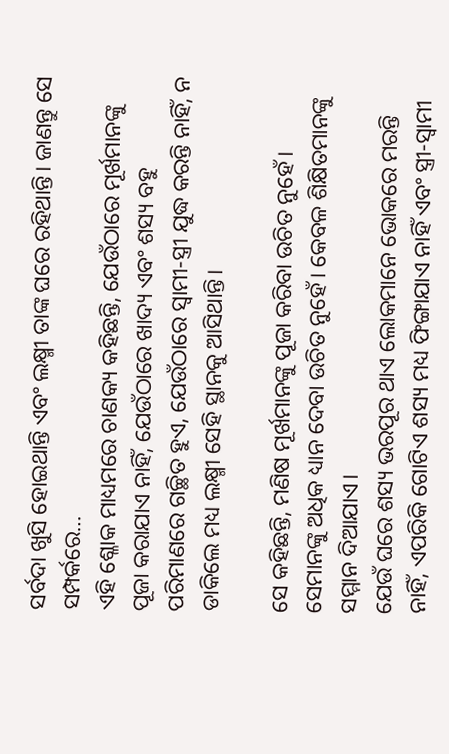ସର୍ବଦା ଖୁସି ହୋଇଥାନ୍ତି ଏବଂ ଲକ୍ଷ୍ମୀ ତାଙ୍କ ଘରେ ରହିଥାନ୍ତି। ଜାଣନ୍ତୁ ସେ ସମ୍ପର୍କରେ…
ଏହି ଶ୍ଳୋକ ମାଧ୍ୟମରେ ଚାଣକ୍ୟ କହିଛନ୍ତି, ଯେଉଁଠାରେ ମୂର୍ଖମାନଙ୍କୁ ପୂଜା କରାଯାଏ ନାହିଁ, ଯେଉଁଠାରେ ଖାଦ୍ୟ ଏବଂ ଶସ୍ୟ ବହୁ ପରିମାଣରେ ଗଚ୍ଛିତ ହୁଏ, ଯେଉଁଠାରେ ସ୍ବାମୀ-ସ୍ତ୍ରୀ ଯୁଦ୍ଧ କରନ୍ତି ନାହିଁ, ନ ଡାକିଲେ ମଧ୍ୟ ଲକ୍ଷ୍ମୀ ସେହି ସ୍ଥାନକୁ ଆସିଥାନ୍ତି।

ସେ କହିଛନ୍ତି, ମଣିଷ ମୂର୍ଖମାନଙ୍କୁ ପୂଜା କରିବା ଉଚିତ ନୁହେଁ। ସେମାନଙ୍କୁ ଅଧିକ ଧ୍ୟାନ ଦେବା ଉଚିତ ନୁହେଁ। କେବଳ ଶିକ୍ଷିତମାନଙ୍କୁ ସମ୍ମାନ ଦିଆଯାଏ।
ଯେଉଁ ଘରେ ଶସ୍ୟ ଭରପୂର ଥାଏ ଲୋକମାନେ ଭୋକରେ ମରନ୍ତି ନାହିଁ, ଏପରିକି ଗୋଟିଏ ଶସ୍ୟ ମଧ୍ୟ ଫିଙ୍ଗାଯାଏ ନାହିଁ ଏବଂ ସ୍ତ୍ରୀ-ସ୍ବାମୀ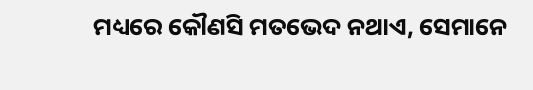ମଧ୍ୟରେ କୌଣସି ମତଭେଦ ନଥାଏ, ସେମାନେ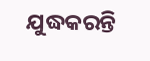ଯୁଦ୍ଧକରନ୍ତି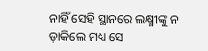ନାହିଁ ସେହି ସ୍ଥାନରେ ଲକ୍ଷ୍ମୀଙ୍କୁ ନ ଡ଼ାକିଲେ ମଧ୍ୟ ସେ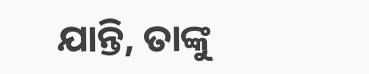ଯାନ୍ତି, ତାଙ୍କୁ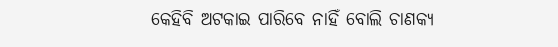କେହିବି ଅଟକାଇ ପାରିବେ ନାହିଁ ବୋଲି ଚାଣକ୍ୟ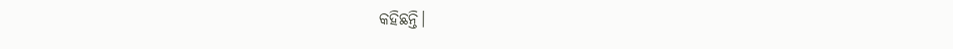କହିଛନ୍ତି।